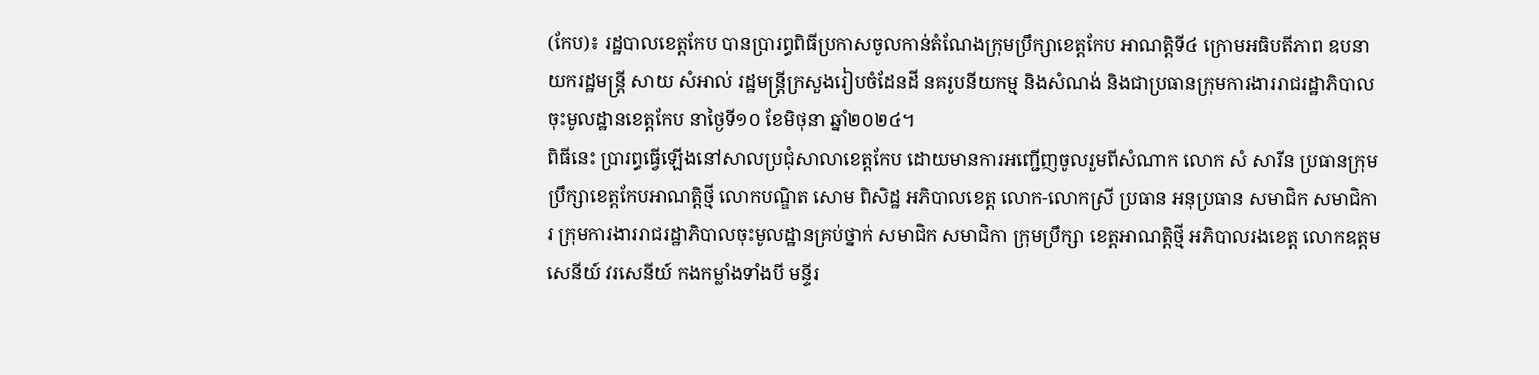(កែប)៖ រដ្ឋបាលខេត្តកែប បានប្រារព្ធពិធីប្រកាសចូលកាន់តំណែងក្រុមប្រឹក្សាខេត្តកែប អាណត្តិទី៤ ក្រោមអធិបតីភាព ឧបនាយករដ្ឋមន្ត្រី សាយ សំអាល់ រដ្ឋមន្ត្រីក្រសួងរៀបចំដែនដី នគរូបនីយកម្ម និងសំណង់ និងជាប្រធានក្រុមការងាររាជរដ្ឋាភិបាលចុះមូលដ្ឋានខេត្តកែប នាថ្ងៃទី១០ ខែមិថុនា ឆ្នាំ២០២៤។
ពិធីនេះ ប្រារព្ធធ្វើឡើងនៅសាលប្រជុំសាលាខេត្តកែប ដោយមានការអញ្ជើញចូលរួមពីសំណាក លោក សំ សារីន ប្រធានក្រុមប្រឹក្សាខេត្តកែបអាណត្តិថ្មី លោកបណ្ឌិត សោម ពិសិដ្ឋ អភិបាលខេត្ត លោក-លោកស្រី ប្រធាន អនុប្រធាន សមាជិក សមាជិការ ក្រុមការងាររាជរដ្ឋាភិបាលចុះមូលដ្ឋានគ្រប់ថ្នាក់ សមាជិក សមាជិកា ក្រុមប្រឹក្សា ខេត្តអាណត្តិថ្មី អភិបាលរងខេត្ត លោកឧត្ដមសេនីយ៍ វរសេនីយ៍ កងកម្លាំងទាំងបី មន្ទីរ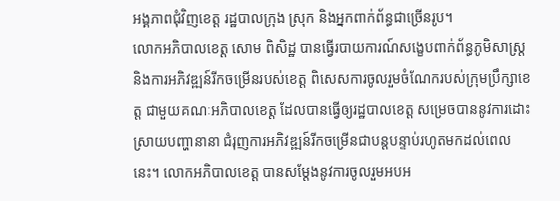អង្គភាពជុំវិញខេត្ត រដ្ឋបាលក្រុង ស្រុក និងអ្នកពាក់ព័ន្ធជាច្រេីនរូប។
លោកអភិបាលខេត្ត សោម ពិសិដ្ឋ បានធ្វើរបាយការណ៍សង្ខេបពាក់ព័ន្ធភូមិសាស្ត្រ និងការអភិវឌ្ឍន៍រីកចម្រើនរបស់ខេត្ត ពិសេសការចូលរួមចំណែករបស់ក្រុមប្រឹក្សាខេត្ត ជាមួយគណៈអភិបាលខេត្ត ដែលបានធ្វើឲ្យរដ្ឋបាលខេត្ត សម្រេចបាននូវការដោះស្រាយបញ្ហានានា ជំរុញការអភិវឌ្ឍន៍រីកចម្រើនជាបន្តបន្ទាប់រហូតមកដល់ពេលនេះ។ លោកអភិបាលខេត្ត បានសម្តែងនូវការចូលរួមអបអ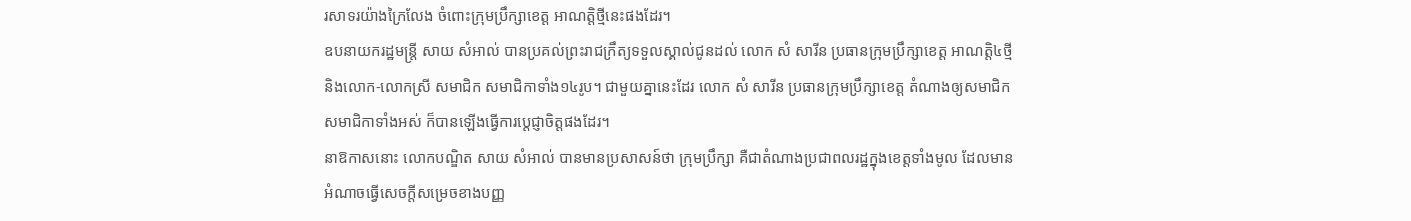រសាទរយ៉ាងក្រៃលែង ចំពោះក្រុមប្រឹក្សាខេត្ត អាណត្តិថ្មីនេះផងដែរ។
ឧបនាយករដ្ឋមន្ត្រី សាយ សំអាល់ បានប្រគល់ព្រះរាជក្រឹត្យទទួលស្គាល់ជូនដល់ លោក សំ សារីន ប្រធានក្រុមប្រឹក្សាខេត្ត អាណត្តិ៤ថ្មី និងលោក-លោកស្រី សមាជិក សមាជិកាទាំង១៤រូប។ ជាមួយគ្នានេះដែរ លោក សំ សារីន ប្រធានក្រុមប្រឹក្សាខេត្ត តំណាងឲ្យសមាជិក សមាជិកាទាំងអស់ ក៏បានឡើងធ្វើការប្តេជ្ញាចិត្តផងដែរ។
នាឱកាសនោះ លោកបណ្ឌិត សាយ សំអាល់ បានមានប្រសាសន៍ថា ក្រុមប្រឹក្សា គឺជាតំណាងប្រជាពលរដ្ឋក្នុងខេត្តទាំងមូល ដែលមានអំណាចធ្វើសេចក្តីសម្រេចខាងបញ្ញ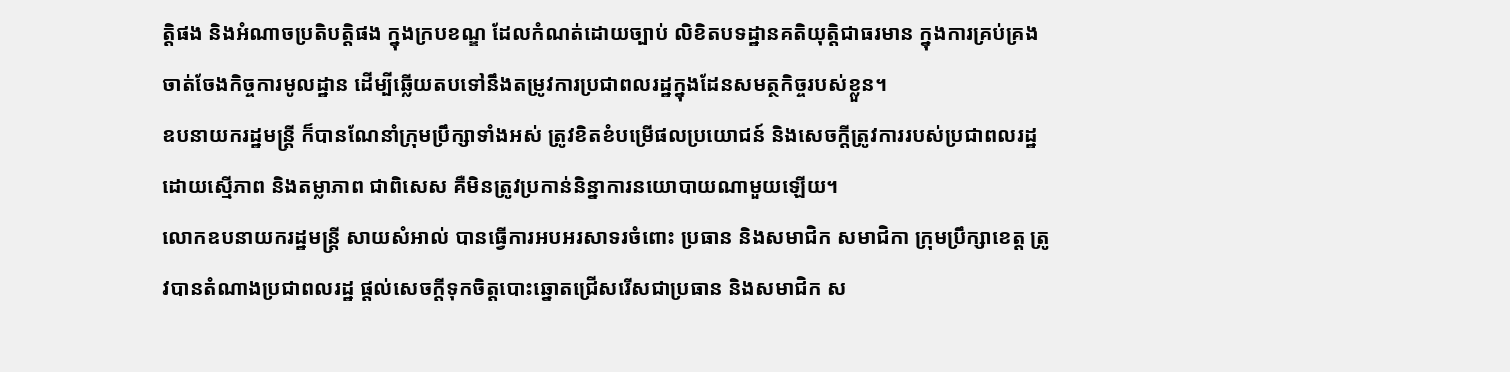ត្តិផង និងអំណាចប្រតិបត្តិផង ក្នុងក្របខណ្ឌ ដែលកំណត់ដោយច្បាប់ លិខិតបទដ្ឋានគតិយុត្តិជាធរមាន ក្នុងការគ្រប់គ្រង ចាត់ចែងកិច្ចការមូលដ្ឋាន ដើម្បីឆ្លើយតបទៅនឹងតម្រូវការប្រជាពលរដ្ឋក្នុងដែនសមត្ថកិច្ចរបស់ខ្លួន។
ឧបនាយករដ្ឋមន្ត្រី ក៏បានណែនាំក្រុមប្រឹក្សាទាំងអស់ ត្រូវខិតខំបម្រើផលប្រយោជន៍ និងសេចក្តីត្រូវការរបស់ប្រជាពលរដ្ឋ ដោយស្មើភាព និងតម្លាភាព ជាពិសេស គឺមិនត្រូវប្រកាន់និន្នាការនយោបាយណាមួយឡើយ។
លោកឧបនាយករដ្ឋមន្ត្រី សាយសំអាល់ បានធ្វើការអបអរសាទរចំពោះ ប្រធាន និងសមាជិក សមាជិកា ក្រុមប្រឹក្សាខេត្ត ត្រូវបានតំណាងប្រជាពលរដ្ឋ ផ្តល់សេចក្តីទុកចិត្តបោះឆ្នោតជ្រើសរើសជាប្រធាន និងសមាជិក ស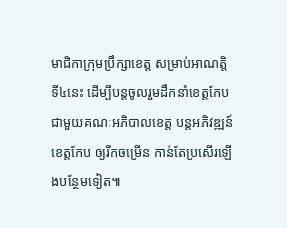មាជិកាក្រុមប្រឹក្សាខេត្ត សម្រាប់អាណត្តិទី៤នេះ ដើម្បីបន្តចូលរួមដឹកនាំខេត្តកែប ជាមួយគណៈអភិបាលខេត្ត បន្តអភិវឌ្ឍន៍ខេត្តកែប ឲ្យរីកចម្រើន កាន់តែប្រសើរឡើងបន្ថែមទៀត៕